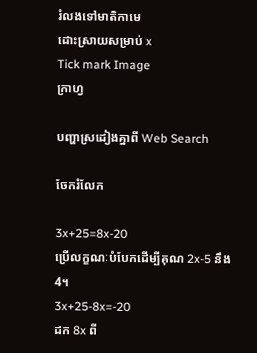រំលងទៅមាតិកាមេ
ដោះស្រាយសម្រាប់ x
Tick mark Image
ក្រាហ្វ

បញ្ហាស្រដៀងគ្នាពី Web Search

ចែករំលែក

3x+25=8x-20
ប្រើលក្ខណៈបំបែកដើម្បីគុណ 2x-5 នឹង 4។
3x+25-8x=-20
ដក 8x ពី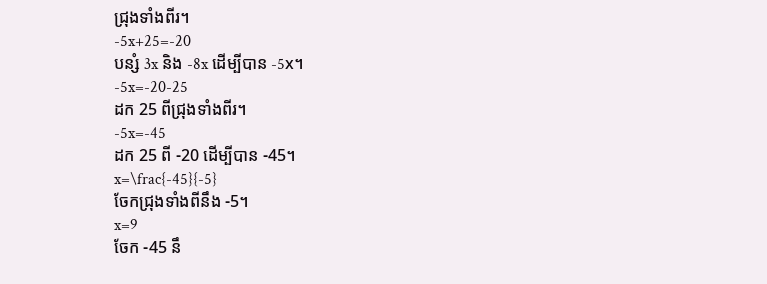ជ្រុងទាំងពីរ។
-5x+25=-20
បន្សំ 3x និង -8x ដើម្បីបាន -5x។
-5x=-20-25
ដក 25 ពីជ្រុងទាំងពីរ។
-5x=-45
ដក 25 ពី -20 ដើម្បីបាន -45។
x=\frac{-45}{-5}
ចែកជ្រុងទាំងពីនឹង -5។
x=9
ចែក -45 នឹ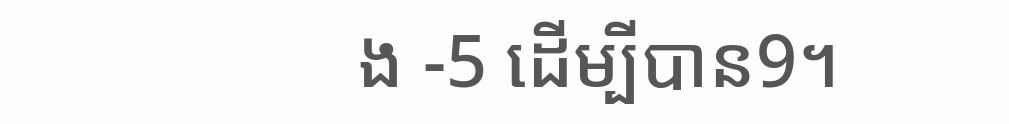ង -5 ដើម្បីបាន9។